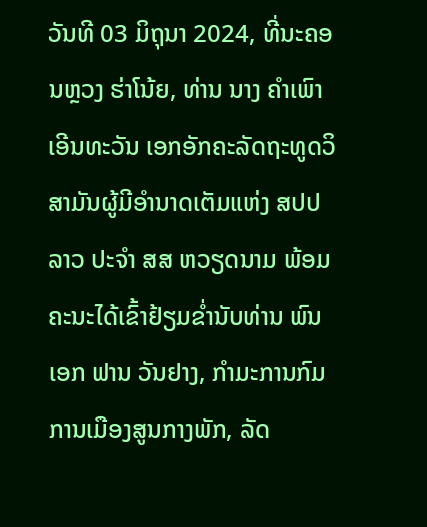ວັນທີ 03 ມິຖຸນາ 2024, ທີ່ນະຄອນຫຼວງ ຮ່າໂນ້ຍ, ທ່ານ ນາງ ຄຳເພົາ ເອີນທະວັນ ເອກອັກຄະລັດຖະທູດວິສາມັນຜູ້ມີອຳນາດເຕັມແຫ່ງ ສປປ ລາວ ປະຈຳ ສສ ຫວຽດນາມ ພ້ອມຄະນະໄດ້ເຂົ້າຢ້ຽມຂ່ຳນັບທ່ານ ພົນເອກ ຟານ ວັນຢາງ, ກຳມະການກົມການເມືອງສູນກາງພັກ, ລັດ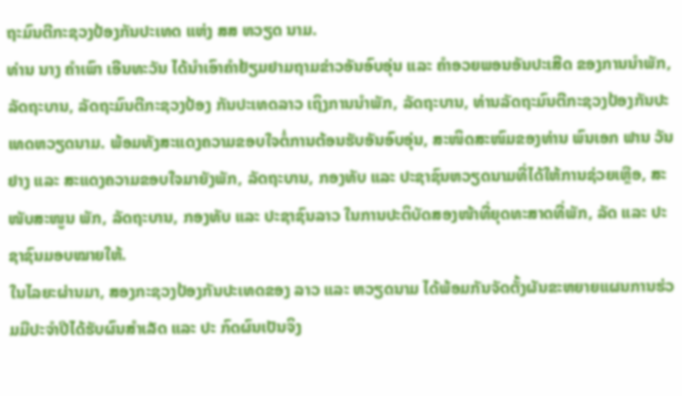ຖະມົນຕີກະຊວງປ້ອງກັນປະເທດ ແຫ່ງ ສສ ຫວຽດ ນາມ.
ທ່ານ ນາງ ຄຳເພົາ ເອີນທະວັນ ໄດ້ນຳເອົາຄຳຢ້ຽມຢາມຖາມຂ່າວອັນອົບອຸ່ນ ແລະ ຄຳອວຍພອນອັນປະເສີດ ຂອງການນຳພັກ, ລັດຖະບານ, ລັດຖະມົນຕີກະຊວງປ້ອງ ກັນປະເທດລາວ ເຖິງການນຳພັກ, ລັດຖະບານ, ທ່ານລັດຖະມົນຕີກະຊວງປ້ອງກັນປະເທດຫວຽດນາມ. ພ້ອມທັງສະແດງຄວາມຂອບໃຈຕໍ່ການຕ້ອນຮັບອັນອົບອຸ່ນ, ສະໜິດສະໜົມຂອງທ່ານ ພົນເອກ ຟານ ວັນຢາງ ແລະ ສະແດງຄວາມຂອບໃຈມາຍັງພັກ, ລັດຖະບານ, ກອງທັບ ແລະ ປະຊາຊົນຫວຽດນາມທີ່ໄດ້ໃຫ້ການຊ່ວຍເຫຼືອ, ສະໜັບສະໜູນ ພັກ, ລັດຖະບານ, ກອງທັບ ແລະ ປະຊາຊົນລາວ ໃນການປະຕິບັດສອງໜ້າທີ່ຍຸດທະສາດທີ່ພັກ, ລັດ ແລະ ປະຊາຊົນມອບໝາຍໃຫ້.
ໃນໄລຍະຜ່ານມາ, ສອງກະຊວງປ້ອງກັນປະເທດຂອງ ລາວ ແລະ ຫວຽດນາມ ໄດ້ພ້ອມກັນຈັດຕັ້ງຜັນຂະຫຍາຍແຜນການຮ່ວມມືປະຈຳປີໄດ້ຮັບຜົນສຳເລັດ ແລະ ປະ ກົດຜົນເປັນຈິງ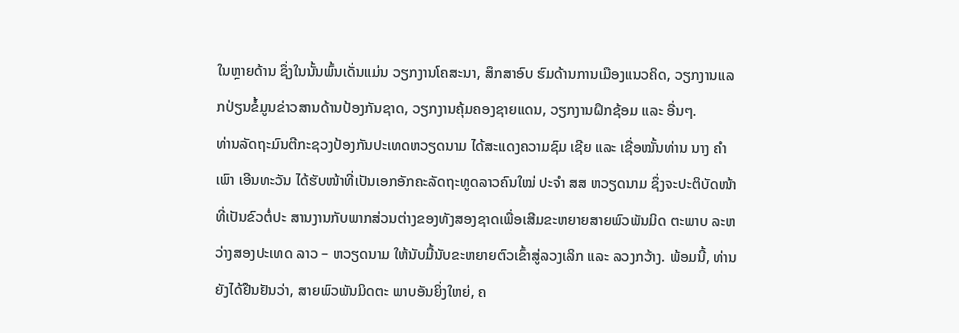ໃນຫຼາຍດ້ານ ຊຶ່ງໃນນັ້ນພົ້ນເດັ່ນແມ່ນ ວຽກງານໂຄສະນາ, ສຶກສາອົບ ຮົມດ້ານການເມືອງແນວຄິດ, ວຽກງານແລກປ່ຽນຂໍ້ມູນຂ່າວສານດ້ານປ້ອງກັນຊາດ, ວຽກງານຄຸ້ມຄອງຊາຍແດນ, ວຽກງານຝຶກຊ້ອມ ແລະ ອື່ນໆ.
ທ່ານລັດຖະມົນຕີກະຊວງປ້ອງກັນປະເທດຫວຽດນາມ ໄດ້ສະແດງຄວາມຊົມ ເຊີຍ ແລະ ເຊື່ອໝັ້ນທ່ານ ນາງ ຄຳເພົາ ເອີນທະວັນ ໄດ້ຮັບໜ້າທີ່ເປັນເອກອັກຄະລັດຖະທູດລາວຄົນໃໝ່ ປະຈຳ ສສ ຫວຽດນາມ ຊຶ່ງຈະປະຕິບັດໜ້າທີ່ເປັນຂົວຕໍ່ປະ ສານງານກັບພາກສ່ວນຕ່າງຂອງທັງສອງຊາດເພື່ອເສີມຂະຫຍາຍສາຍພົວພັນມິດ ຕະພາບ ລະຫວ່າງສອງປະເທດ ລາວ – ຫວຽດນາມ ໃຫ້ນັບມື້ນັບຂະຫຍາຍຕົວເຂົ້າສູ່ລວງເລິກ ແລະ ລວງກວ້າງ. ພ້ອມນີ້, ທ່ານຍັງໄດ້ຢືນຢັນວ່າ, ສາຍພົວພັນມິດຕະ ພາບອັນຍິ່ງໃຫຍ່, ຄ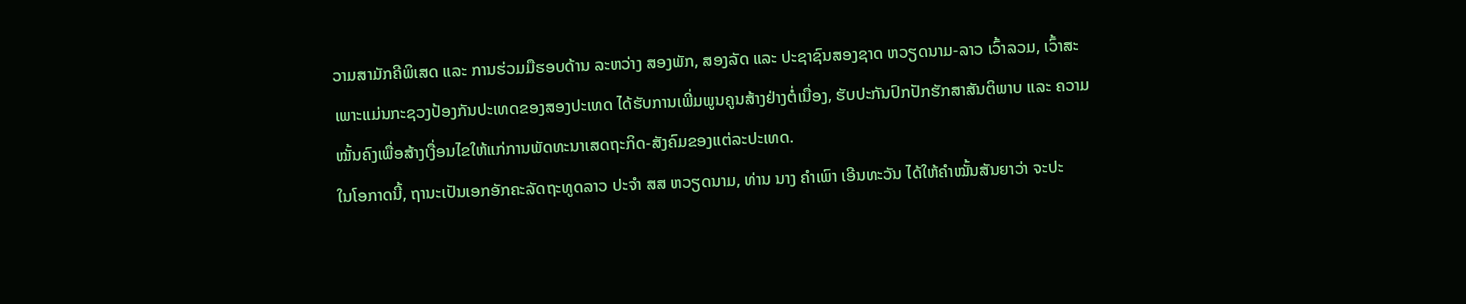ວາມສາມັກຄີພິເສດ ແລະ ການຮ່ວມມືຮອບດ້ານ ລະຫວ່າງ ສອງພັກ, ສອງລັດ ແລະ ປະຊາຊົນສອງຊາດ ຫວຽດນາມ-ລາວ ເວົ້າລວມ, ເວົ້າສະ ເພາະແມ່ນກະຊວງປ້ອງກັນປະເທດຂອງສອງປະເທດ ໄດ້ຮັບການເພີ່ມພູນຄູນສ້າງຢ່າງຕໍ່ເນື່ອງ, ຮັບປະກັນປົກປັກຮັກສາສັນຕິພາບ ແລະ ຄວາມໝັ້ນຄົງເພື່ອສ້າງເງື່ອນໄຂໃຫ້ແກ່ການພັດທະນາເສດຖະກິດ-ສັງຄົມຂອງແຕ່ລະປະເທດ.
ໃນໂອກາດນີ້, ຖານະເປັນເອກອັກຄະລັດຖະທູດລາວ ປະຈຳ ສສ ຫວຽດນາມ, ທ່ານ ນາງ ຄຳເພົາ ເອີນທະວັນ ໄດ້ໃຫ້ຄຳໝັ້ນສັນຍາວ່າ ຈະປະ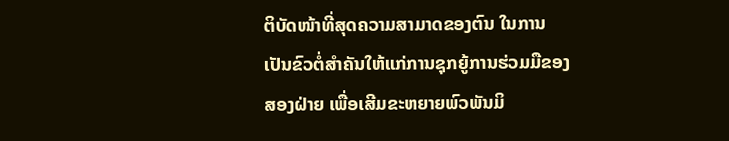ຕິບັດໜ້າທີ່ສຸດຄວາມສາມາດຂອງຕົນ ໃນການເປັນຂົວຕໍ່ສຳຄັນໃຫ້ແກ່ການຊຸກຍູ້ການຮ່ວມມືຂອງສອງຝ່າຍ ເພື່ອເສີມຂະຫຍາຍພົວພັນມິ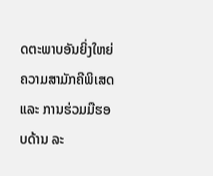ດຕະພາບອັນຍິ່ງໃຫຍ່ ຄວາມສາມັກຄີພິເສດ ແລະ ການຮ່ວມມືຮອບດ້ານ ລະ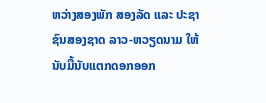ຫວ່າງສອງພັກ ສອງລັດ ແລະ ປະຊາຊົນສອງຊາດ ລາວ-ຫວຽດນາມ ໃຫ້ນັບມື້ນັບແຕກດອກອອກ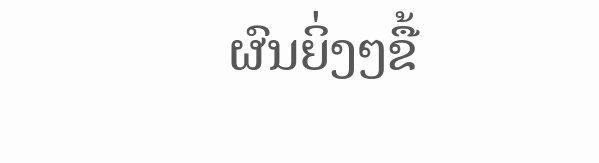ຜົນຍິ່ງໆຂື້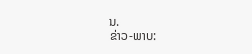ນ.
ຂ່າວ-ພາບ: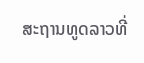ສະຖານທູດລາວທີ່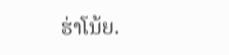ຮ່າໂນ້ຍ.